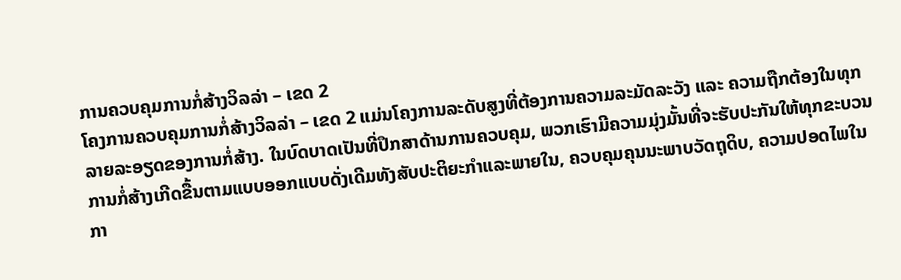ການຄວບຄຸມການກໍ່ສ້າງວິລລ່າ – ເຂດ 2
ໂຄງການຄວບຄຸມການກໍ່ສ້າງວິລລ່າ – ເຂດ 2 ແມ່ນໂຄງການລະດັບສູງທີ່ຕ້ອງການຄວາມລະມັດລະວັງ ແລະ ຄວາມຖືກຕ້ອງໃນທຸກລາຍລະອຽດຂອງການກໍ່ສ້າງ. ໃນບົດບາດເປັນທີ່ປຶກສາດ້ານການຄວບຄຸມ, ພວກເຮົາມີຄວາມມຸ່ງມັ້ນທີ່ຈະຮັບປະກັນໃຫ້ທຸກຂະບວນການກໍ່ສ້າງເກີດຂື້ນຕາມແບບອອກແບບດັ່ງເດີມທັງສັບປະຕິຍະກຳແລະພາຍໃນ, ຄວບຄຸມຄຸນນະພາບວັດຖຸດິບ, ຄວາມປອດໄພໃນກາ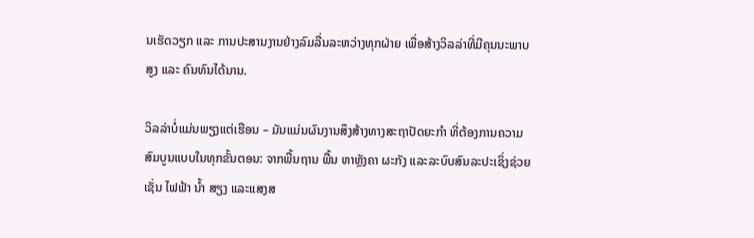ນເຮັດວຽກ ແລະ ການປະສານງານຢ່າງລົມລື່ນລະຫວ່າງທຸກຝ່າຍ ເພື່ອສ້າງວິລລ່າທີ່ມີຄຸນນະພາບສູງ ແລະ ຄົນທົນໄດ້ນານ.

ວິລລ່າບໍ່ແມ່ນພຽງແຕ່ເຮືອນ – ມັນແມ່ນຜົນງານສຶງສ້າງທາງສະຖາປັດຍະກຳ ທີ່ຕ້ອງການຄວາມສົມບູນແບບໃນທຸກຂັ້ນຕອນ: ຈາກພື້ນຖານ ພື້ນ ຫາຫຼັງຄາ ຜະກັງ ແລະລະບົບສົນລະປະເຊິ່ງຊ່ວຍເຊັ່ນ ໄຟຟ້າ ນ້ຳ ສຽງ ແລະແສງສ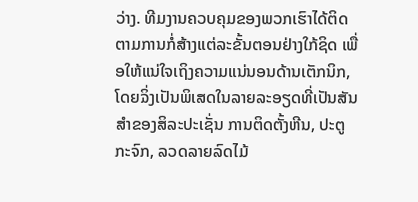ວ່າງ. ທີມງານຄວບຄຸມຂອງພວກເຮົາໄດ້ຕິດຕາມການກໍ່ສ້າງແຕ່ລະຂັ້ນຕອນຢ່າງໃກ້ຊິດ ເພື່ອໃຫ້ແນ່ໃຈເຖິງຄວາມແນ່ນອນດ້ານເຕັກນິກ, ໂດຍຉິ່ງເປັນພິເສດໃນລາຍລະອຽດທີ່ເປັນສັນສໍາຂອງສິລະປະເຊັ່ນ ການຕິດຕັ້ງຫີນ, ປະຕູກະຈົກ, ລວດລາຍລົດໄມ້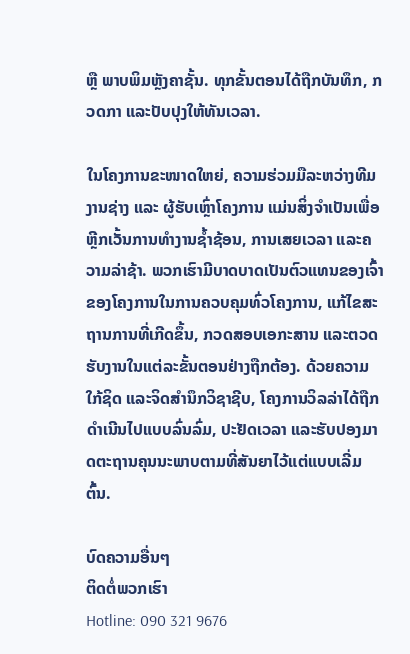ຫຼື ພາບພິມຫຼັງຄາຊັ້ນ. ທຸກຂັ້ນຕອນໄດ້ຖືກບັນທຶກ, ກວດກາ ແລະປັບປຸງໃຫ້ທັນເວລາ.

ໃນໂຄງການຂະໜາດໃຫຍ່, ຄວາມຮ່ວມມືລະຫວ່າງທີມງານຊ່າງ ແລະ ຜູ້ຮັບເຫຼົ່າໂຄງການ ແມ່ນສິ່ງຈຳເປັນເພື່ອຫຼີກເວັ້ນການທຳງານຊ້ຳຊ້ອນ, ການເສຍເວລາ ແລະຄວາມລ່າຊ້າ. ພວກເຮົາມີບາດບາດເປັນຕົວແທນຂອງເຈົ້າຂອງໂຄງການໃນການຄວບຄຸມທົ່ວໂຄງການ, ແກ້ໄຂສະຖານການທີ່ເກີດຂຶ້ນ, ກວດສອບເອກະສານ ແລະຕວດຮັບງານໃນແຕ່ລະຂັ້ນຕອນຢ່າງຖືກຕ້ອງ. ດ້ວຍຄວາມໃກ້ຊິດ ແລະຈິດສຳນຶກວິຊາຊີບ, ໂຄງການວິລລ່າໄດ້ຖືກດຳເນີນໄປແບບລົ່ນລົ່ມ, ປະຢັດເວລາ ແລະຮັບປອງມາດຕະຖານຄຸນນະພາບຕາມທີ່ສັນຍາໄວ້ແຕ່ແບບເລີ່ມຕົ້ນ.

ບົດຄວາມອື່ນໆ
ຕິດຕໍ່ພວກເຮົາ
Hotline: 090 321 9676